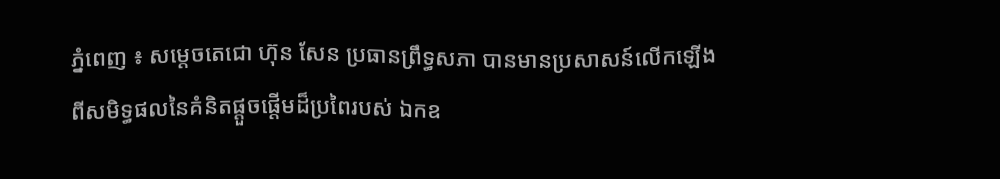ភ្នំពេញ ៖ សម្តេចតេជោ ហ៊ុន សែន ប្រធានព្រឹទ្ធសភា បានមានប្រសាសន៍លើកឡើងពីសមិទ្ធផលនៃគំនិតផ្តួចផ្តើមដ៏ប្រពៃរបស់ ឯកឧ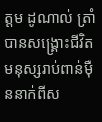ត្តម ដូណាល់ ត្រាំ បានសង្រ្គោះជីវិតមនុស្សរាប់ពាន់ម៉ឺននាក់ពីស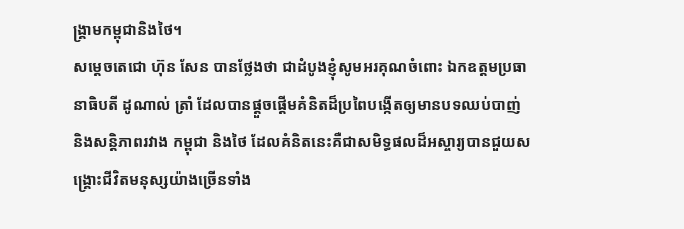ង្រ្គាមកម្ពុជានិងថៃ។
សម្តេចតេជោ ហ៊ុន សែន បានថ្លែងថា ជាដំបូងខ្ញុំសូមអរគុណចំពោះ ឯកឧត្តមប្រធានាធិបតី ដូណាល់ ត្រាំ ដែលបានផ្តួចផ្តើមគំនិតដ៏ប្រពៃបង្កើតឲ្យមានបទឈប់បាញ់ និងសន្តិភាពរវាង កម្ពុជា និងថៃ ដែលគំនិតនេះគឺជាសមិទ្ធផលដ៏អស្ចារ្យបានជួយសង្រ្គោះជីវិតមនុស្សយ៉ាងច្រើនទាំង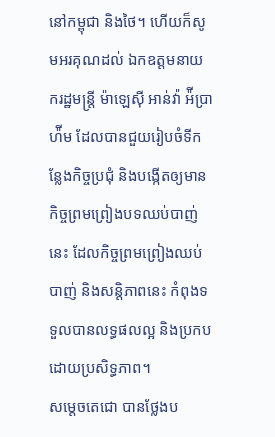នៅកម្ពុជា និងថៃ។ ហើយក៏សូមអរគុណដល់ ឯកឧត្តមនាយករដ្ឋមន្រ្តី ម៉ាឡេស៊ី អាន់វ៉ា អ៉ីប្រាហ៉ីម ដែលបានជួយរៀបចំទីកន្លែងកិច្ចប្រជុំ និងបង្កើតឲ្យមានកិច្ចព្រមព្រៀងបទឈប់បាញ់នេះ ដែលកិច្ចព្រមព្រៀងឈប់បាញ់ និងសន្តិភាពនេះ កំពុងទទួលបានលទ្ធផលល្អ និងប្រកបដោយប្រសិទ្ធភាព។
សម្តេចតេជោ បានថ្លែងប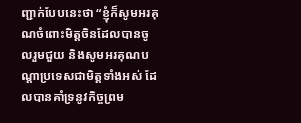ញ្ជាក់បែបនេះថា “ខ្ញុំក៏សូមអរគុណចំពោះមិត្តចិនដែលបានចូលរួមជួយ និងសូមអរគុណបណ្តាប្រទេសជាមិត្តទាំងអស់ ដែលបានគាំទ្រនូវកិច្ចព្រម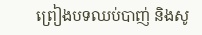ព្រៀងបទឈប់បាញ់ និងសូ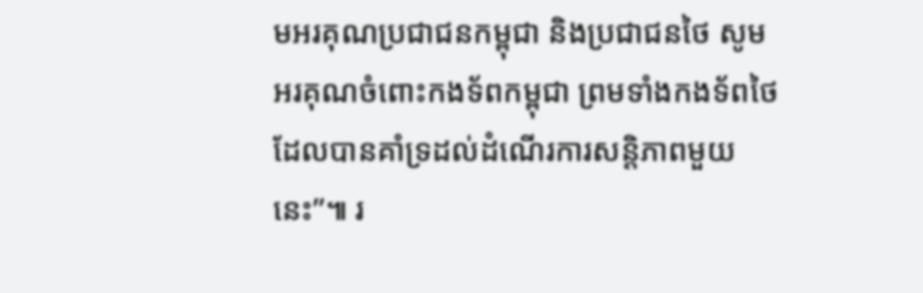មអរគុណប្រជាជនកម្ពុជា និងប្រជាជនថៃ សូមអរគុណចំពោះកងទ័ពកម្ពុជា ព្រមទាំងកងទ័ពថៃ ដែលបានគាំទ្រដល់ដំណើរការសន្តិភាពមួយនេះ”៕ រ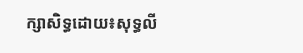ក្សាសិទ្ធដោយ៖សុទ្ធលី